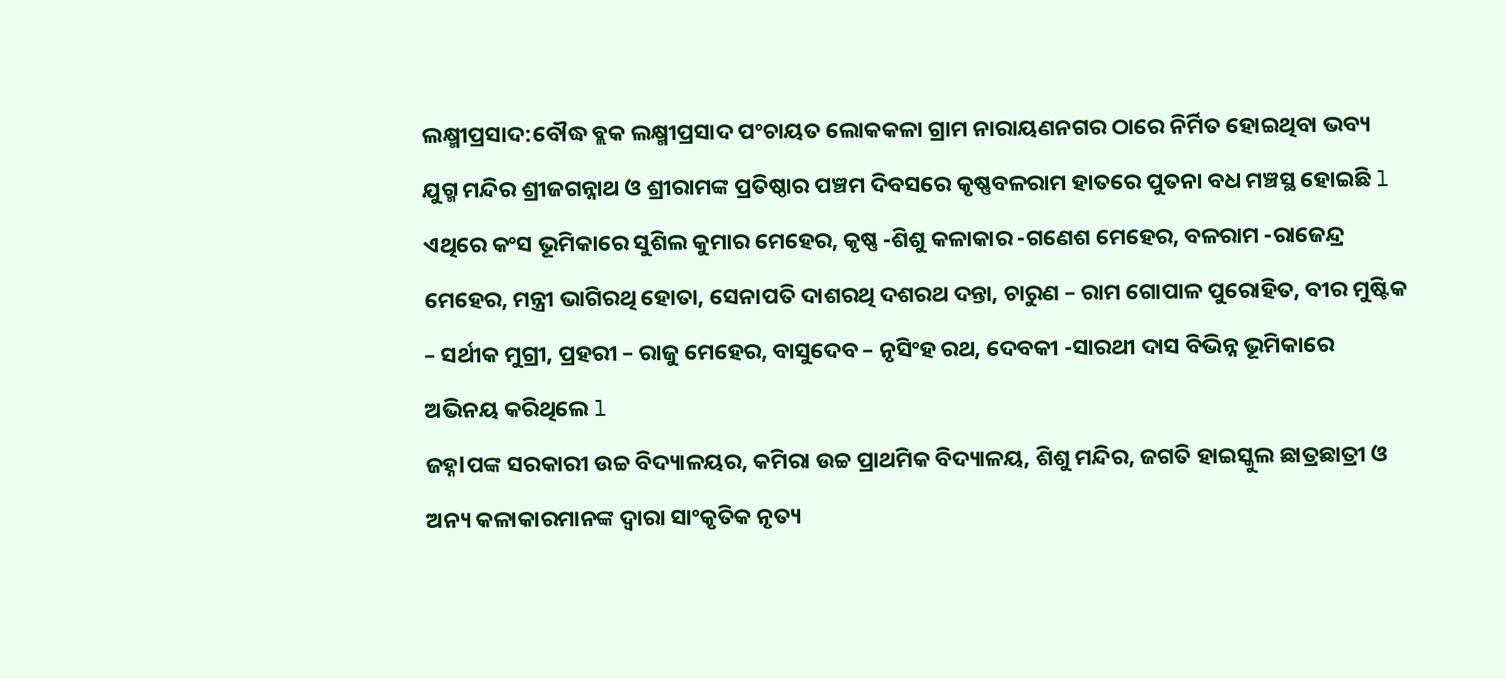ଲକ୍ଷ୍ମୀପ୍ରସାଦ:ବୌଦ୍ଧ ବ୍ଲକ ଲକ୍ଷ୍ମୀପ୍ରସାଦ ପଂଚାୟତ ଲୋକକଳା ଗ୍ରାମ ନାରାୟଣନଗର ଠାରେ ନିର୍ମିତ ହୋଇଥିବା ଭବ୍ୟ ଯୁଗ୍ମ ମନ୍ଦିର ଶ୍ରୀଜଗନ୍ନାଥ ଓ ଶ୍ରୀରାମଙ୍କ ପ୍ରତିଷ୍ଠାର ପଞ୍ଚମ ଦିବସରେ କୃଷ୍ଣବଳରାମ ହାତରେ ପୁତନା ବଧ ମଞ୍ଚସ୍ଥ ହୋଇଛି l ଏଥିରେ କଂସ ଭୂମିକାରେ ସୁଶିଲ କୁମାର ମେହେର, କୃଷ୍ଣ -ଶିଶୁ କଳାକାର -ଗଣେଶ ମେହେର, ବଳରାମ -ରାଜେନ୍ଦ୍ର ମେହେର, ମନ୍ତ୍ରୀ ଭାଗିରଥି ହୋତା, ସେନାପତି ଦାଶରଥି ଦଶରଥ ଦନ୍ତା, ଚାରୁଣ – ରାମ ଗୋପାଳ ପୁରୋହିତ, ବୀର ମୁଷ୍ଟିକ – ସର୍ଥୀକ ମୁଗ୍ରୀ, ପ୍ରହରୀ – ରାଜୁ ମେହେର, ବାସୁଦେବ – ନୃସିଂହ ରଥ, ଦେବକୀ -ସାରଥୀ ଦାସ ବିଭିନ୍ନ ଭୂମିକାରେ ଅଭିନୟ କରିଥିଲେ l
ଜହ୍ନlପଙ୍କ ସରକାରୀ ଉଚ୍ଚ ବିଦ୍ୟାଳୟର, କମିରା ଉଚ୍ଚ ପ୍ରାଥମିକ ବିଦ୍ୟାଳୟ, ଶିଶୁ ମନ୍ଦିର, ଜଗତି ହାଇସ୍କୁଲ ଛାତ୍ରଛାତ୍ରୀ ଓ ଅନ୍ୟ କଳାକାରମାନଙ୍କ ଦ୍ଵାରା ସାଂକୃତିକ ନୃତ୍ୟ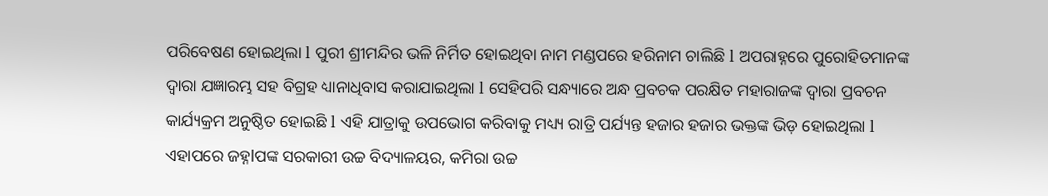ପରିବେଷଣ ହୋଇଥିଲା l ପୁରୀ ଶ୍ରୀମନ୍ଦିର ଭଳି ନିର୍ମିତ ହୋଇଥିବା ନାମ ମଣ୍ଡପରେ ହରିନାମ ଚାଲିଛି l ଅପରାହ୍ନରେ ପୁରୋହିତମାନଙ୍କ ଦ୍ଵାରା ଯଜ୍ଞାରମ୍ଭ ସହ ବିଗ୍ରହ ଧ୍ୟାନାଧିବାସ କରାଯାଇଥିଲା l ସେହିପରି ସନ୍ଧ୍ୟାରେ ଅନ୍ଧ ପ୍ରବଚକ ପରକ୍ଷିତ ମହାରାଜଙ୍କ ଦ୍ଵାରା ପ୍ରବଚନ କାର୍ଯ୍ୟକ୍ରମ ଅନୁଷ୍ଠିତ ହୋଇଛି l ଏହି ଯାତ୍ରାକୁ ଉପଭୋଗ କରିବାକୁ ମଧ୍ୟ୍ୟ ରାତ୍ରି ପର୍ଯ୍ୟନ୍ତ ହଜାର ହଜାର ଭକ୍ତଙ୍କ ଭିଡ଼ ହୋଇଥିଲା l
ଏହାପରେ ଜହ୍ନlପଙ୍କ ସରକାରୀ ଉଚ୍ଚ ବିଦ୍ୟାଳୟର, କମିରା ଉଚ୍ଚ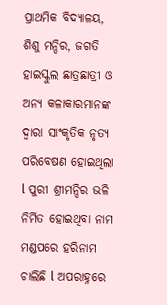ପ୍ରାଥମିକ ବିଦ୍ୟାଳୟ, ଶିଶୁ ମନ୍ଦିର, ଜଗତି ହାଇସ୍କୁଲ ଛାତ୍ରଛାତ୍ରୀ ଓ ଅନ୍ୟ କଳାକାରମାନଙ୍କ ଦ୍ଵାରା ସାଂକୃତିକ ନୃତ୍ୟ ପରିବେଷଣ ହୋଇଥିଲା l ପୁରୀ ଶ୍ରୀମନ୍ଦିର ଭଳି ନିର୍ମିତ ହୋଇଥିବା ନାମ ମଣ୍ଡପରେ ହରିନାମ ଚାଲିଛି l ଅପରାହ୍ନରେ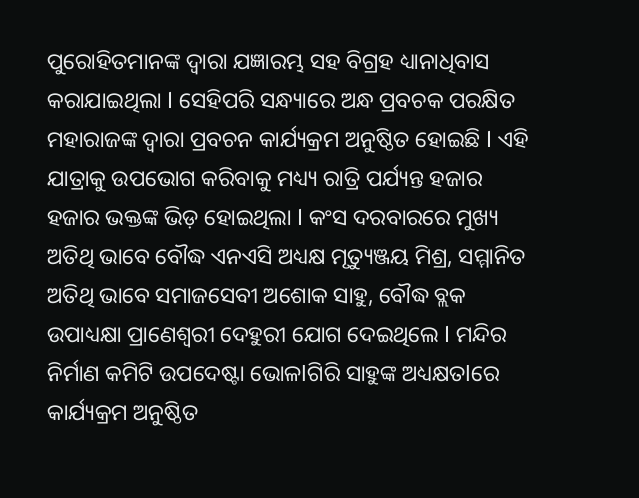ପୁରୋହିତମାନଙ୍କ ଦ୍ଵାରା ଯଜ୍ଞାରମ୍ଭ ସହ ବିଗ୍ରହ ଧ୍ୟାନାଧିବାସ କରାଯାଇଥିଲା l ସେହିପରି ସନ୍ଧ୍ୟାରେ ଅନ୍ଧ ପ୍ରବଚକ ପରକ୍ଷିତ ମହାରାଜଙ୍କ ଦ୍ଵାରା ପ୍ରବଚନ କାର୍ଯ୍ୟକ୍ରମ ଅନୁଷ୍ଠିତ ହୋଇଛି l ଏହି ଯାତ୍ରାକୁ ଉପଭୋଗ କରିବାକୁ ମଧ୍ୟ୍ୟ ରାତ୍ରି ପର୍ଯ୍ୟନ୍ତ ହଜାର ହଜାର ଭକ୍ତଙ୍କ ଭିଡ଼ ହୋଇଥିଲା l କଂସ ଦରବାରରେ ମୁଖ୍ୟ ଅତିଥି ଭାବେ ବୌଦ୍ଧ ଏନଏସି ଅଧ୍ୟକ୍ଷ ମୃତ୍ୟୁଞ୍ଜୟ ମିଶ୍ର, ସମ୍ମାନିତ ଅତିଥି ଭାବେ ସମାଜସେବୀ ଅଶୋକ ସାହୁ, ବୌଦ୍ଧ ବ୍ଲକ ଉପାଧ୍ୟକ୍ଷା ପ୍ରାଣେଶ୍ବରୀ ଦେହୁରୀ ଯୋଗ ଦେଇଥିଲେ l ମନ୍ଦିର ନିର୍ମାଣ କମିଟି ଉପଦେଷ୍ଟା ଭୋଳlଗିରି ସାହୁଙ୍କ ଅଧ୍ୟକ୍ଷତlରେ କାର୍ଯ୍ୟକ୍ରମ ଅନୁଷ୍ଠିତ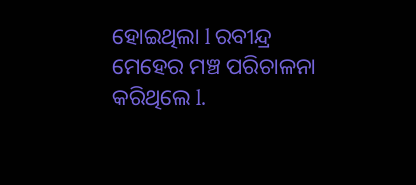ହୋଇଥିଲା l ରବୀନ୍ଦ୍ର ମେହେର ମଞ୍ଚ ପରିଚାଳନା କରିଥିଲେ l.